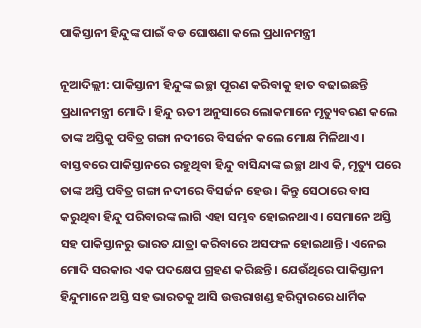ପାକିସ୍ତାନୀ ହିନ୍ଦୁଙ୍କ ପାଇଁ ବଡ ଘୋଷଣା କଲେ ପ୍ରଧାନମନ୍ତ୍ରୀ

ନୂଆଦିଲ୍ଲୀ: ପାକିସ୍ତାନୀ ହିନ୍ଦୁଙ୍କ ଇଚ୍ଛା ପୂରଣ କରିବାକୁ ହାତ ବଢାଇଛନ୍ତି ପ୍ରଧାନମନ୍ତ୍ରୀ ମୋଦି। ହିନ୍ଦୁ ଋତୀ ଅନୁସାରେ ଲୋକମାନେ ମୃତ୍ୟୁବରଣ କଲେ ତାଙ୍କ ଅସ୍ତିକୁ ପବିତ୍ର ଗଙ୍ଗା ନଦୀରେ ବିସର୍ଜନ କଲେ ମୋକ୍ଷ ମିଳିଥାଏ। ବାସ୍ତବରେ ପାକିସ୍ତାନରେ ରହୁଥିବା ହିନ୍ଦୁ ବାସିନ୍ଦାଙ୍କ ଇଚ୍ଛା ଥାଏ କି, ମୃତ୍ୟୁ ପରେ ତାଙ୍କ ଅସ୍ତି ପବିତ୍ର ଗଙ୍ଗା ନଦୀରେ ବିସର୍ଜନ ହେଉ । କିନ୍ତୁ ସେଠାରେ ବାସ କରୁଥିବା ହିନ୍ଦୁ ପରିବାରଙ୍କ ଲାଗି ଏହା ସମ୍ଭବ ହୋଇନଥାଏ। ସେମାନେ ଅସ୍ତି ସହ ପାକିସ୍ତାନରୁ ଭାରତ ଯାତ୍ରା କରିବାରେ ଅସଫଳ ହୋଇଥାନ୍ତି। ଏନେଇ ମୋଦି ସରକାର ଏକ ପଦକ୍ଷେପ ଗ୍ରହଣ କରିଛନ୍ତି । ଯେଉଁଥିରେ ପାକିସ୍ତାନୀ ହିନ୍ଦୁମାନେ ଅସ୍ତି ସହ ଭାରତକୁ ଆସି ଉତ୍ତରାଖଣ୍ଡ ହରିଦ୍ୱାରରେ ଧାର୍ମିକ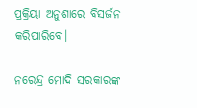ପ୍ରକ୍ରିୟା ଅନୁଶାରେ ବିସର୍ଜନ କରିପାରିବେ।

ନରେନ୍ଦ୍ର ମୋଦି ସରକାରଙ୍କ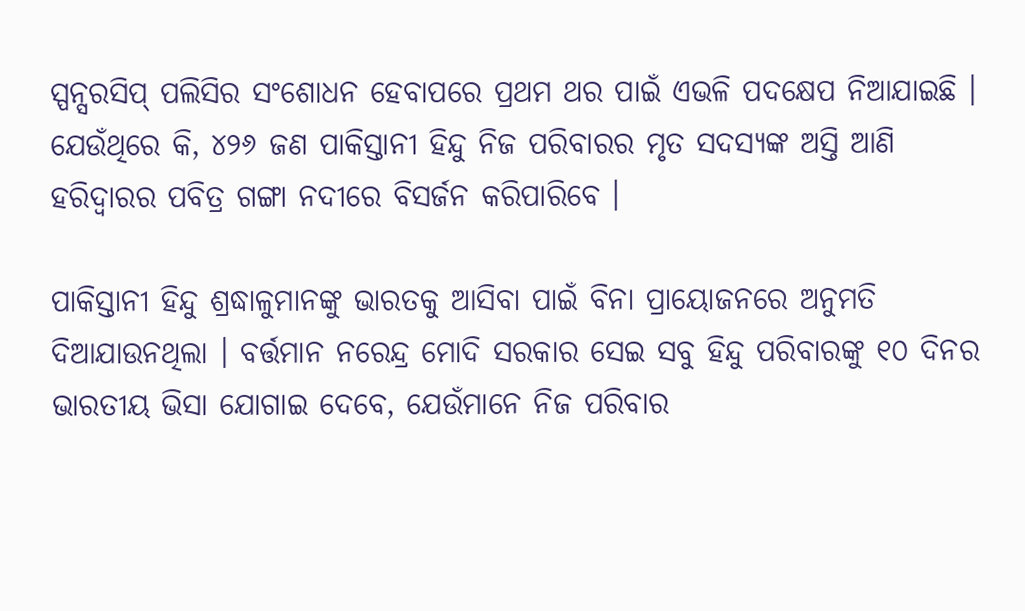ସ୍ପନ୍ସରସିପ୍ ପଲିସିର ସଂଶୋଧନ ହେବାପରେ ପ୍ରଥମ ଥର ପାଇଁ ଏଭଳି ପଦକ୍ଷେପ ନିଆଯାଇଛି । ଯେଉଁଥିରେ କି, ୪୨୬ ଜଣ ପାକିସ୍ତାନୀ ହିନ୍ଦୁ ନିଜ ପରିବାରର ମୃତ ସଦସ୍ୟଙ୍କ ଅସ୍ତି ଆଣି ହରିଦ୍ୱାରର ପବିତ୍ର ଗଙ୍ଗା ନଦୀରେ ବିସର୍ଜନ କରିପାରିବେ ।

ପାକିସ୍ତାନୀ ହିନ୍ଦୁ ଶ୍ରଦ୍ଧାଳୁମାନଙ୍କୁ ଭାରତକୁ ଆସିବା ପାଇଁ ବିନା ପ୍ରାୟୋଜନରେ ଅନୁମତି ଦିଆଯାଉନଥିଲା । ବର୍ତ୍ତମାନ ନରେନ୍ଦ୍ର ମୋଦି ସରକାର ସେଇ ସବୁ ହିନ୍ଦୁ ପରିବାରଙ୍କୁ ୧୦ ଦିନର ଭାରତୀୟ ଭିସା ଯୋଗାଇ ଦେବେ, ଯେଉଁମାନେ ନିଜ ପରିବାର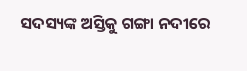ସଦସ୍ୟଙ୍କ ଅସ୍ତିକୁ ଗଙ୍ଗା ନଦୀରେ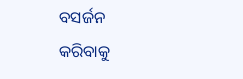ବସର୍ଜନ କରିବାକୁ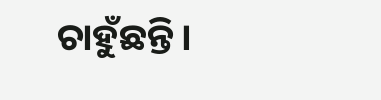ଚାହୁଁଛନ୍ତି।